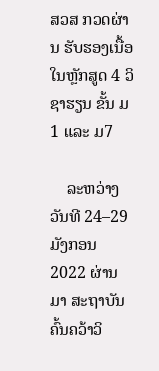ສວສ ກວດຜ່ານ ຮັບຮອງເນື້ອໃນຫຼັກສູດ 4 ວິຊາຮຽນ ຂັ້ນ ມ1 ແລະ ມ7

    ລະຫວ່າງວັນທີ 24–29 ມັງກອນ 2022 ຜ່ານມາ ສະຖາບັນຄົ້ນຄວ້າວິ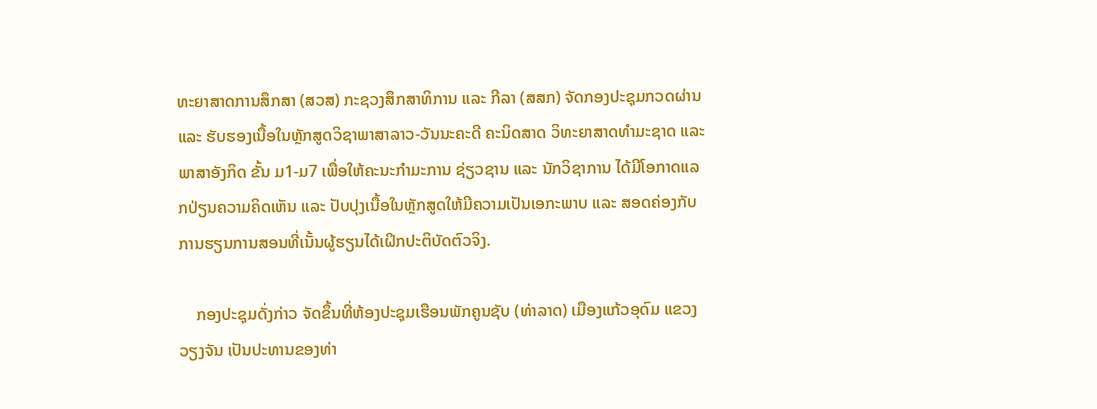ທະຍາສາດການສຶກສາ (ສວສ) ກະຊວງສຶກສາທິການ ແລະ ກີລາ (ສສກ) ຈັດກອງປະຊຸມກວດຜ່ານ ແລະ ຮັບຮອງເນື້ອໃນຫຼັກສູດວິຊາພາສາລາວ-ວັນນະຄະດີ ຄະນິດສາດ ວິທະຍາສາດທຳມະຊາດ ແລະ ພາສາອັງກິດ ຂັ້ນ ມ1-ມ7 ເພື່ອໃຫ້ຄະນະກຳມະການ ຊ່ຽວຊານ ແລະ ນັກວິຊາການ ໄດ້ມີໂອກາດແລກປ່ຽນຄວາມຄິດເຫັນ ແລະ ປັບປຸງເນື້ອໃນຫຼັກສູດໃຫ້ມີຄວາມເປັນເອກະພາບ ແລະ ສອດຄ່ອງກັບການຮຽນການສອນທີ່ເນັ້ນຜູ້ຮຽນໄດ້ເຝິກປະຕິບັດຕົວຈິງ.

    ກອງປະຊຸມດັ່ງກ່າວ ຈັດຂຶ້ນທີ່ຫ້ອງປະຊຸມເຮືອນພັກຄູນຊັບ (ທ່າລາດ) ເມືອງແກ້ວອຸດົມ ແຂວງວຽງຈັນ ເປັນປະທານຂອງທ່າ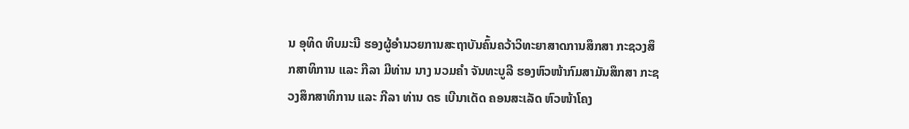ນ ອຸທິດ ທິບມະນີ ຮອງຜູ້ອຳນວຍການສະຖາບັນຄົ້ນຄວ້າວິທະຍາສາດການສຶກສາ ກະຊວງສຶກສາທິການ ແລະ ກີລາ ມີທ່ານ ນາງ ນວມຄຳ ຈັນທະບູລີ ຮອງຫົວໜ້າກົມສາມັນສຶກສາ ກະຊວງສຶກສາທິການ ແລະ ກີລາ ທ່ານ ດຣ ເບີນາເດັດ ຄອນສະເລັດ ຫົວໜ້າໂຄງ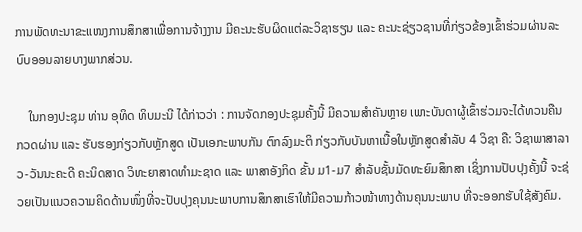ການພັດທະນາຂະແໜງການສຶກສາເພື່ອການຈ້າງງານ ມີຄະນະຮັບຜິດແຕ່ລະວິຊາຮຽນ ແລະ ຄະນະຊ່ຽວຊານທີ່ກ່ຽວຂ້ອງເຂົ້າຮ່ວມຜ່ານລະບົບອອນລາຍບາງພາກສ່ວນ.

    ໃນກອງປະຊຸມ ທ່ານ ອຸທິດ ທິບມະນີ ໄດ້ກ່າວວ່າ : ການຈັດກອງປະຊຸມຄັ້ງນີ້ ມີຄວາມສຳຄັນຫຼາຍ ເພາະບັນດາຜູ້ເຂົ້າຮ່ວມຈະໄດ້ທວນຄືນ ກວດຜ່ານ ແລະ ຮັບຮອງກ່ຽວກັບຫຼັກສູດ ເປັນເອກະພາບກັນ ຕົກລົງມະຕິ ກ່ຽວກັບບັນຫາເນື້ອໃນຫຼັກສູດສຳລັບ 4 ວິຊາ ຄື: ວິຊາພາສາລາວ-ວັນນະຄະດີ ຄະນິດສາດ ວິທະຍາສາດທຳມະຊາດ ແລະ ພາສາອັງກິດ ຂັ້ນ ມ1-ມ7 ສຳລັບຊັ້ນມັດທະຍົມສຶກສາ ເຊິ່ງການປັບປຸງຄັ້ງນີ້ ຈະຊ່ວຍເປັນແນວຄວາມຄິດດ້ານໜຶ່ງທີ່ຈະປັບປຸງຄຸນນະພາບການສຶກສາເຮົາໃຫ້ມີຄວາມກ້າວໜ້າທາງດ້ານຄຸນນະພາບ ທີ່ຈະອອກຮັບໃຊ້ສັງຄົມ.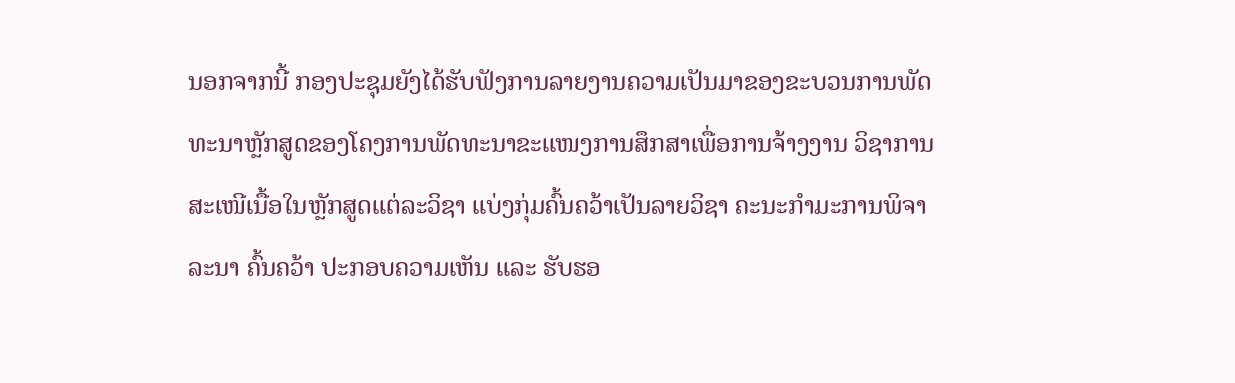ນອກຈາກນີ້ ກອງປະຊຸມຍັງໄດ້ຮັບຟັງການລາຍງານຄວາມເປັນມາຂອງຂະບວນການພັດທະນາຫຼັກສູດຂອງໂຄງການພັດທະນາຂະແໜງການສຶກສາເພື່ອການຈ້າງງານ ວິຊາການສະເໜີເນື້ອໃນຫຼັກສູດແຕ່ລະວິຊາ ແບ່ງກຸ່ມຄົ້ນຄວ້າເປັນລາຍວິຊາ ຄະນະກຳມະການພິຈາລະນາ ຄົ້ນຄວ້າ ປະກອບຄວາມເຫັນ ແລະ ຮັບຮອ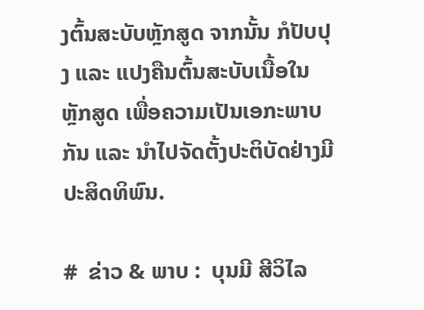ງຕົ້ນສະບັບຫຼັກສູດ ຈາກນັ້ນ ກໍປັບປຸງ ແລະ ແປງຄືນຕົ້ນສະບັບເນື້ອໃນຫຼັກສູດ ເພື່ອຄວາມເປັນເອກະພາບກັນ ແລະ ນຳໄປຈັດຕັ້ງປະຕິບັດຢ່າງມີປະສິດທິພົນ.

#  ຂ່າວ & ພາບ :  ບຸນມີ ສີວິໄລ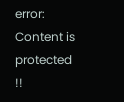error: Content is protected !!